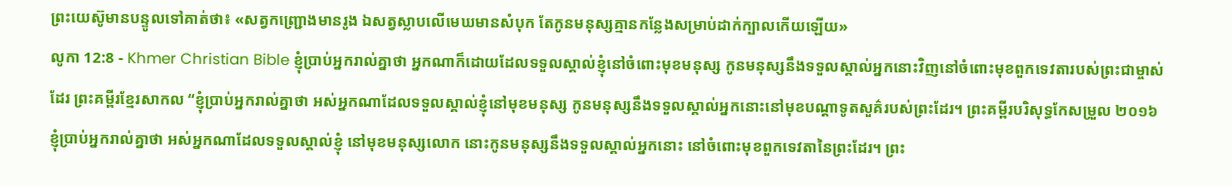ព្រះយេស៊ូមានបន្ទូលទៅគាត់ថា៖ «សត្វកញ្ជ្រោងមានរូង ឯសត្វស្លាបលើមេឃមានសំបុក តែកូនមនុស្សគ្មានកន្លែងសម្រាប់ដាក់ក្បាលកើយឡើយ»
លូកា 12:8 - Khmer Christian Bible ខ្ញុំប្រាប់អ្នករាល់គ្នាថា អ្នកណាក៏ដោយដែលទទួលស្គាល់ខ្ញុំនៅចំពោះមុខមនុស្ស កូនមនុស្សនឹងទទួលស្គាល់អ្នកនោះវិញនៅចំពោះមុខពួកទេវតារបស់ព្រះជាម្ចាស់ដែរ ព្រះគម្ពីរខ្មែរសាកល “ខ្ញុំប្រាប់អ្នករាល់គ្នាថា អស់អ្នកណាដែលទទួលស្គាល់ខ្ញុំនៅមុខមនុស្ស កូនមនុស្សនឹងទទួលស្គាល់អ្នកនោះនៅមុខបណ្ដាទូតសួគ៌របស់ព្រះដែរ។ ព្រះគម្ពីរបរិសុទ្ធកែសម្រួល ២០១៦ ខ្ញុំប្រាប់អ្នករាល់គ្នាថា អស់អ្នកណាដែលទទួលស្គាល់ខ្ញុំ នៅមុខមនុស្សលោក នោះកូនមនុស្សនឹងទទួលស្គាល់អ្នកនោះ នៅចំពោះមុខពួកទេវតានៃព្រះដែរ។ ព្រះ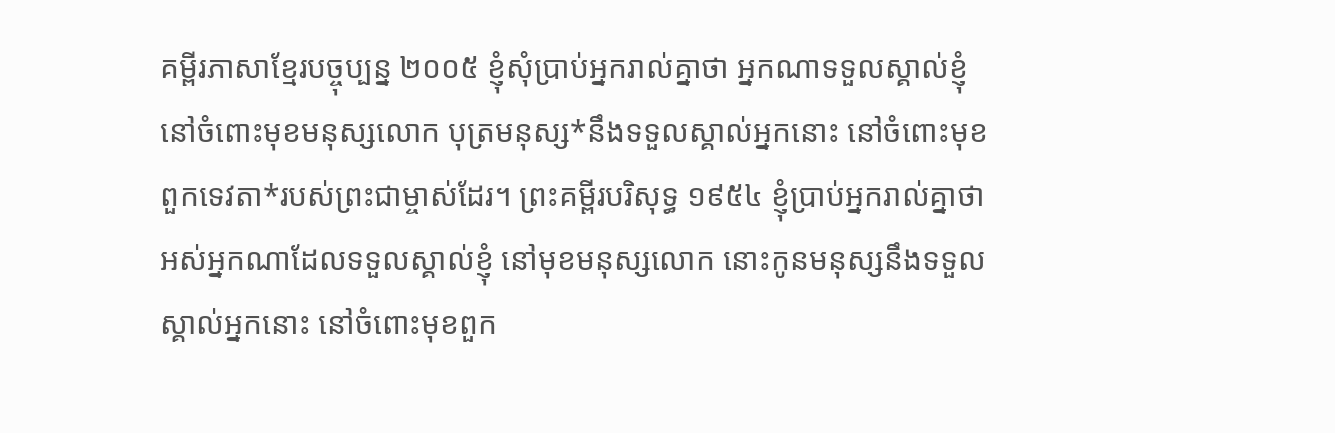គម្ពីរភាសាខ្មែរបច្ចុប្បន្ន ២០០៥ ខ្ញុំសុំប្រាប់អ្នករាល់គ្នាថា អ្នកណាទទួលស្គាល់ខ្ញុំនៅចំពោះមុខមនុស្សលោក បុត្រមនុស្ស*នឹងទទួលស្គាល់អ្នកនោះ នៅចំពោះមុខពួកទេវតា*របស់ព្រះជាម្ចាស់ដែរ។ ព្រះគម្ពីរបរិសុទ្ធ ១៩៥៤ ខ្ញុំប្រាប់អ្នករាល់គ្នាថា អស់អ្នកណាដែលទទួលស្គាល់ខ្ញុំ នៅមុខមនុស្សលោក នោះកូនមនុស្សនឹងទទួលស្គាល់អ្នកនោះ នៅចំពោះមុខពួក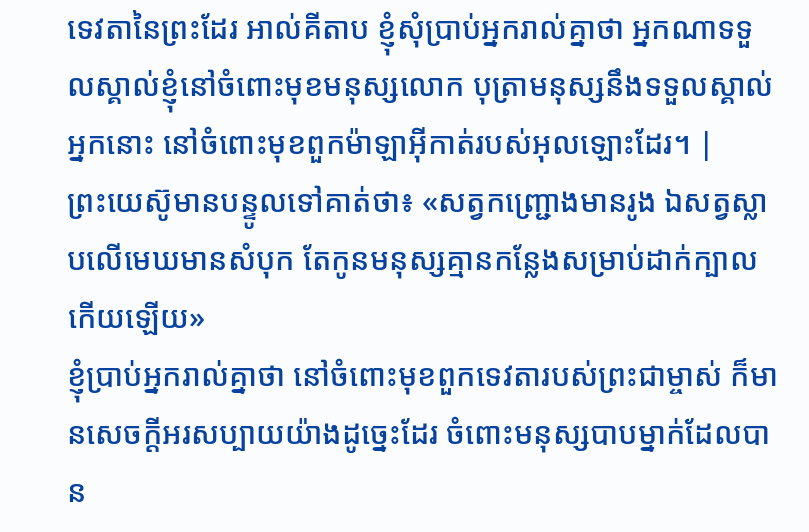ទេវតានៃព្រះដែរ អាល់គីតាប ខ្ញុំសុំប្រាប់អ្នករាល់គ្នាថា អ្នកណាទទួលស្គាល់ខ្ញុំនៅចំពោះមុខមនុស្សលោក បុត្រាមនុស្សនឹងទទួលស្គាល់អ្នកនោះ នៅចំពោះមុខពួកម៉ាឡាអ៊ីកាត់របស់អុលឡោះដែរ។ |
ព្រះយេស៊ូមានបន្ទូលទៅគាត់ថា៖ «សត្វកញ្ជ្រោងមានរូង ឯសត្វស្លាបលើមេឃមានសំបុក តែកូនមនុស្សគ្មានកន្លែងសម្រាប់ដាក់ក្បាលកើយឡើយ»
ខ្ញុំប្រាប់អ្នករាល់គ្នាថា នៅចំពោះមុខពួកទេវតារបស់ព្រះជាម្ចាស់ ក៏មានសេចក្ដីអរសប្បាយយ៉ាងដូច្នេះដែរ ចំពោះមនុស្សបាបម្នាក់ដែលបាន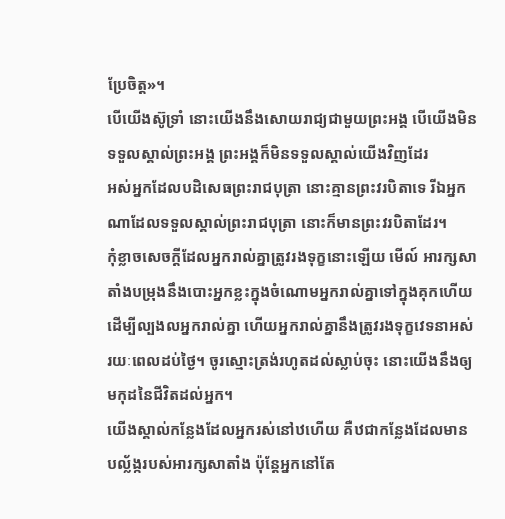ប្រែចិត្ដ»។
បើយើងស៊ូទ្រាំ នោះយើងនឹងសោយរាជ្យជាមួយព្រះអង្គ បើយើងមិនទទួលស្គាល់ព្រះអង្គ ព្រះអង្គក៏មិនទទួលស្គាល់យើងវិញដែរ
អស់អ្នកដែលបដិសេធព្រះរាជបុត្រា នោះគ្មានព្រះវរបិតាទេ រីឯអ្នកណាដែលទទួលស្គាល់ព្រះរាជបុត្រា នោះក៏មានព្រះវរបិតាដែរ។
កុំខ្លាចសេចក្ដីដែលអ្នករាល់គ្នាត្រូវរងទុក្ខនោះឡើយ មើល៍ អារក្សសាតាំងបម្រុងនឹងបោះអ្នកខ្លះក្នុងចំណោមអ្នករាល់គ្នាទៅក្នុងគុកហើយ ដើម្បីល្បងលអ្នករាល់គ្នា ហើយអ្នករាល់គ្នានឹងត្រូវរងទុក្ខវេទនាអស់រយៈពេលដប់ថ្ងៃ។ ចូរស្មោះត្រង់រហូតដល់ស្លាប់ចុះ នោះយើងនឹងឲ្យមកុដនៃជីវិតដល់អ្នក។
យើងស្គាល់កន្លែងដែលអ្នករស់នៅឋហើយ គឺឋជាកន្លែងដែលមានបល្ល័ង្ករបស់អារក្សសាតាំង ប៉ុន្ដែអ្នកនៅតែ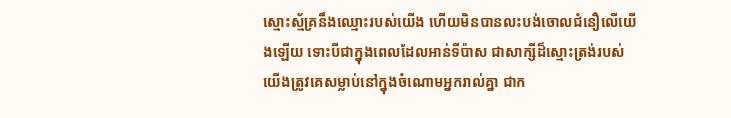ស្មោះស្ម័គ្រនឹងឈ្មោះរបស់យើង ហើយមិនបានលះបង់ចោលជំនឿលើយើងឡើយ ទោះបីជាក្នុងពេលដែលអាន់ទីប៉ាស ជាសាក្សីដ៏ស្មោះត្រង់របស់យើងត្រូវគេសម្លាប់នៅក្នុងចំណោមអ្នករាល់គ្នា ជាក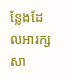ន្លែងដែលអារក្សសា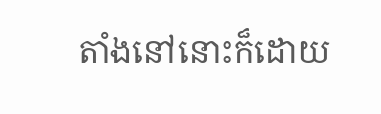តាំងនៅនោះក៏ដោយ